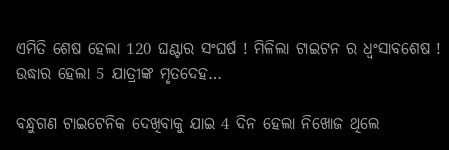ଏମିତି ଶେଷ ହେଲା 120 ଘଣ୍ଟାର ସଂଘର୍ଷ ! ମିଳିଲା ଟାଇଟନ ର ଧ୍ଵଂସାବଶେଷ ! ଉଦ୍ଧାର ହେଲା 5 ଯାତ୍ରୀଙ୍କ ମୃତଦେହ…

ବନ୍ଧୁଗଣ ଟାଇଟେନିକ ଦେଖିବାକୁ ଯାଇ 4 ଦିନ ହେଲା ନିଖୋଜ ଥିଲେ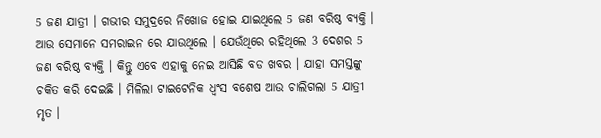5 ଜଣ ଯାତ୍ରୀ । ଗଭୀର ସମୁଦ୍ରରେ ନିଖୋଜ ହୋଇ ଯାଇଥିଲେ 5 ଜଣ ବରିଷ୍ଠ ବ୍ୟକ୍ତି । ଆଉ ସେମାନେ ସମରାଇନ ରେ ଯାଉଥିଲେ । ଯେଉଁଥିରେ ରହିଥିଲେ 3 ଦେଶର 5 ଜଣ ବରିଷ୍ଠ ବ୍ୟକ୍ତି । କିନ୍ତୁ ଏବେ ଏହାକୁ ନେଇ ଆସିଛି ବଡ ଖବର । ଯାହା ସମସ୍ତଙ୍କୁ ଚକିତ କରି ଦେଇଛି । ମିଳିଲା ଟାଇଟେନିକ ଧ୍ଵଂସ ବଶେଷ ଆଉ ଚାଲିଗଲା 5 ଯାତ୍ରୀ ମୃତ ।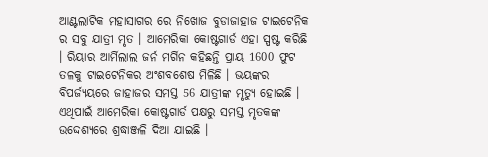ଆଣ୍ଟଲାଟିକ ମହାସାଗର ରେ ନିଖୋଜ ବୁଡାଜାହାଜ ଟାଇଟେନିକ ର ସବୁ ଯାତ୍ରୀ ମୃତ । ଆମେରିକା କୋଷ୍ଟଗାର୍ଡ ଏହା ସ୍ପଷ୍ଟ କରିଛି । ରିୟାର ଆର୍ମିଲାଲ ଜର୍ନ ମର୍ଗିନ କହିଛନ୍ତି ପ୍ରାୟ 1600 ଫୁଟ ତଳକୁ ଟାଇଟେନିକର ଅଂଶବଶେଷ ମିଳିଛି । ଭୟଙ୍କର ବିପର୍ଜ୍ୟୟରେ ଜାହାଜର ସମସ୍ତ 56 ଯାତ୍ରୀଙ୍କ ମୃତ୍ୟୁ ହୋଇଛି । ଏଥିପାଇଁ ଆମେରିକା କୋଷ୍ଟଗାର୍ଡ ପକ୍ଷରୁ ସମସ୍ତ ମୃତକଙ୍କ ଉଦ୍ଦେଶ୍ୟରେ ଶ୍ରଦ୍ଧାଞ୍ଜଳି ଦିଆ ଯାଇଛି ।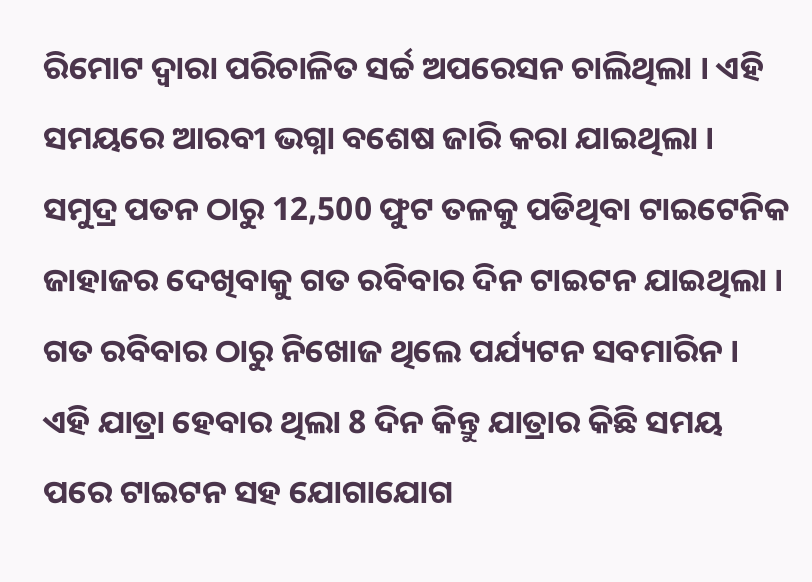ରିମୋଟ ଦ୍ଵାରା ପରିଚାଳିତ ସର୍ଚ୍ଚ ଅପରେସନ ଚାଲିଥିଲା । ଏହି ସମୟରେ ଆରବୀ ଭଗ୍ନା ବଶେଷ ଜାରି କରା ଯାଇଥିଲା । ସମୁଦ୍ର ପତନ ଠାରୁ 12,500 ଫୁଟ ତଳକୁ ପଡିଥିବା ଟାଇଟେନିକ ଜାହାଜର ଦେଖିବାକୁ ଗତ ରବିବାର ଦିନ ଟାଇଟନ ଯାଇଥିଲା । ଗତ ରବିବାର ଠାରୁ ନିଖୋଜ ଥିଲେ ପର୍ଯ୍ୟଟନ ସବମାରିନ । ଏହି ଯାତ୍ରା ହେବାର ଥିଲା 8 ଦିନ କିନ୍ତୁ ଯାତ୍ରାର କିଛି ସମୟ ପରେ ଟାଇଟନ ସହ ଯୋଗାଯୋଗ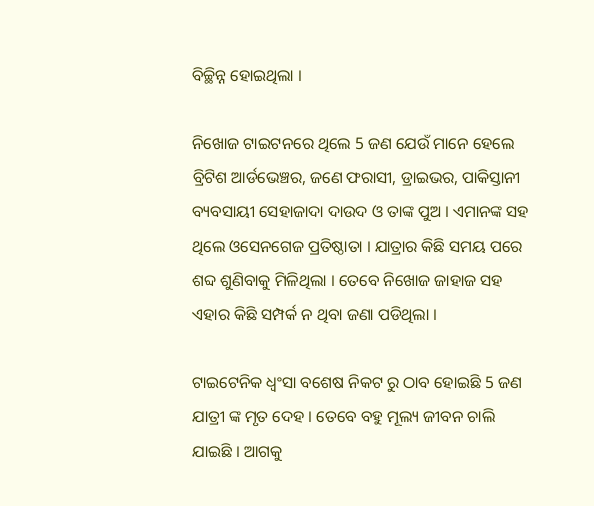ବିଚ୍ଛିନ୍ନ ହୋଇଥିଲା ।

ନିଖୋଜ ଟାଇଟନରେ ଥିଲେ 5 ଜଣ ଯେଉଁ ମାନେ ହେଲେ ବ୍ରିଟିଶ ଆର୍ଡଭେଞ୍ଚର, ଜଣେ ଫରାସୀ, ଡ୍ରାଇଭର, ପାକିସ୍ତାନୀ ବ୍ୟବସାୟୀ ସେହାଜାଦା ଦାଉଦ ଓ ତାଙ୍କ ପୁଅ । ଏମାନଙ୍କ ସହ ଥିଲେ ଓସେନଗେଜ ପ୍ରତିଷ୍ଠାତା । ଯାତ୍ରାର କିଛି ସମୟ ପରେ ଶବ୍ଦ ଶୁଣିବାକୁ ମିଳିଥିଲା । ତେବେ ନିଖୋଜ ଜାହାଜ ସହ ଏହାର କିଛି ସମ୍ପର୍କ ନ ଥିବା ଜଣା ପଡିଥିଲା ।

ଟାଇଟେନିକ ଧ୍ଵଂସା ବଶେଷ ନିକଟ ରୁ ଠାବ ହୋଇଛି 5 ଜଣ ଯାତ୍ରୀ ଙ୍କ ମୃତ ଦେହ । ତେବେ ବହୁ ମୂଲ୍ୟ ଜୀବନ ଚାଲି ଯାଇଛି । ଆଗକୁ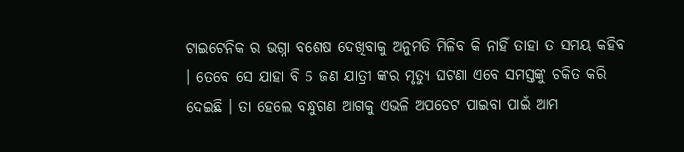ଟାଇଟେନିକ ର ଭଗ୍ନା ବଶେଷ ଦେଖିବାକୁ ଅନୁମତି ମିଳିବ କି ନାହିଁ ତାହା ତ ସମୟ କହିବ । ତେବେ ସେ ଯାହା ବି 5 ଜଣ ଯାତ୍ରୀ ଙ୍କର ମୃତ୍ୟୁ ଘଟଣା ଏବେ ସମସ୍ତଙ୍କୁ ଚକିତ କରି ଦେଇଛି । ତା ହେଲେ ବନ୍ଧୁଗଣ ଆଗକୁ ଏଭଳି ଅପଡେଟ ପାଇବା ପାଇଁ ଆମ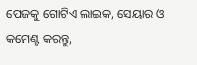ପେଜକୁ ଗୋଟିଏ ଲାଇକ, ସେୟାର ଓ କମେଣ୍ଟ କରନ୍ତୁ,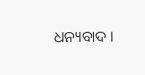ଧନ୍ୟବାଦ ।